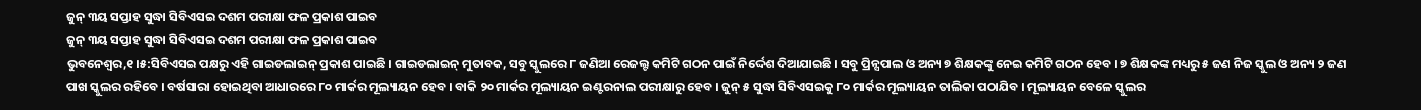ଜୁନ୍ ୩ୟ ସପ୍ତାହ ସୁଦ୍ଧା ସିବିଏସଇ ଦଶମ ପରୀକ୍ଷା ଫଳ ପ୍ରକାଶ ପାଇବ
ଜୁନ୍ ୩ୟ ସପ୍ତାହ ସୁଦ୍ଧା ସିବିଏସଇ ଦଶମ ପରୀକ୍ଷା ଫଳ ପ୍ରକାଶ ପାଇବ
ଭୁବନେଶ୍ୱର,୧ ।୫:ସିବିଏସଇ ପକ୍ଷରୁ ଏହି ଗାଇଡଲାଇନ୍ ପ୍ରକାଶ ପାଇଛି । ଗାଇଡଲାଇନ୍ ମୁତାବକ, ସବୁ ସ୍କୁଲରେ ୮ ଜଣିଆ ରେଜଲ୍ଟ କମିଟି ଗଠନ ପାଇଁ ନିର୍ଦ୍ଦେଶ ଦିଆଯାଇଛି । ସବୁ ପ୍ରିନ୍ସପାଲ ଓ ଅନ୍ୟ ୭ ଶିକ୍ଷକଙ୍କୁ ନେଇ କମିଟି ଗଠନ ହେବ । ୭ ଶିକ୍ଷକଙ୍କ ମଧ୍ୟରୁ ୫ ଜଣ ନିଜ ସ୍କୁଲ ଓ ଅନ୍ୟ ୨ ଜଣ ପାଖ ସ୍କୁଲର ରହିବେ । ବର୍ଷସାରା ହୋଇଥିବା ଆଧାରରେ ୮୦ ମାର୍କର ମୂଲ୍ୟାୟନ ହେବ । ବାକି ୨୦ ମାର୍କର ମୂଲ୍ୟାୟନ ଇଣ୍ଟରନାଲ ପରୀକ୍ଷାରୁ ହେବ । ଜୁନ୍ ୫ ସୁଦ୍ଧା ସିବିଏସଇକୁ ୮୦ ମାର୍କର ମୂଲ୍ୟାୟନ ତାଲିକା ପଠାଯିବ । ମୂଲ୍ୟାୟନ ବେଳେ ସ୍କୁଲର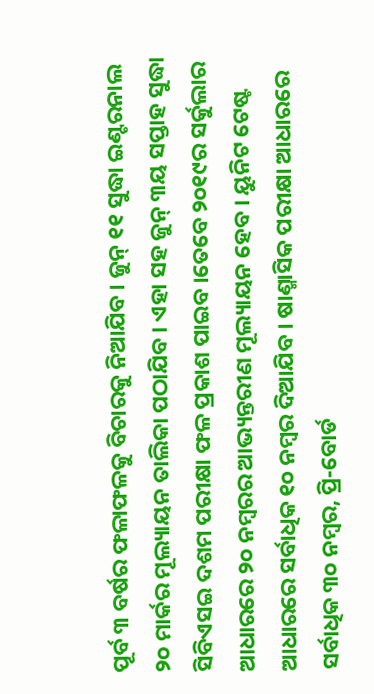ପୂର୍ବ ୩ ବର୍ଷର ଫଳାଫଳକୁ ବିଚାରକୁ ନିଆଯିବ । ଜୁନ୍ ୧୧ ସୁଦ୍ଧା ଇଣ୍ଟରନାଲ ୨୦ ମାର୍କର ମୂଲ୍ୟାୟନ ତାଲିକା ପଠାଯିବ । ଏହା ସହ ଜୁନ୍ ୩ୟ ସପ୍ତାହ ସୁଦ୍ଧା ସିବିଏସଇ ଦଶମ ପରୀକ୍ଷା ଫଳ ପ୍ରକାଶ ପାଇବ ।ତେବେ ୨୦୧୯ର ସର୍କୁଲାର ଆଧାରରେ ୨୦ ନମ୍ବରର ଆଭ୍ୟନ୍ତରୀଣ ମୂଲ୍ୟାୟନ ହେବ । ୟୁନିଟ ଟେଷ୍ଟ ଆଧାରରେ ସର୍ବାଧିକ ୧୦ ନମ୍ବର ଦିଆଯିବ । ଷାଣ୍ମାସିକ ପରୀକ୍ଷା ଆଧାରରେ ସର୍ବାଧିକ ୩୦ ନମ୍ବର, ପ୍ରି-ବୋର୍ଡ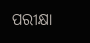ପରୀକ୍ଷା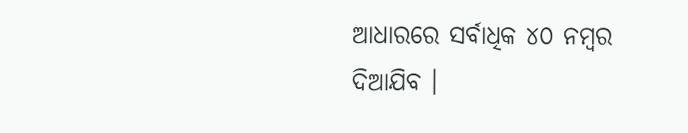ଆଧାରରେ ସର୍ବାଧିକ ୪୦ ନମ୍ବର ଦିଆଯିବ ।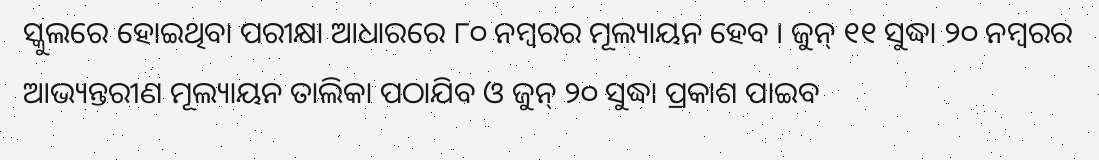ସ୍କୁଲରେ ହୋଇଥିବା ପରୀକ୍ଷା ଆଧାରରେ ୮୦ ନମ୍ବରର ମୂଲ୍ୟାୟନ ହେବ । ଜୁନ୍ ୧୧ ସୁଦ୍ଧା ୨୦ ନମ୍ବରର ଆଭ୍ୟନ୍ତରୀଣ ମୂଲ୍ୟାୟନ ତାଲିକା ପଠାଯିବ ଓ ଜୁନ୍ ୨୦ ସୁଦ୍ଧା ପ୍ରକାଶ ପାଇବ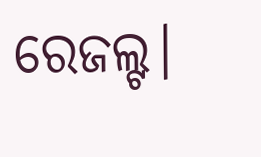ରେଜଲ୍ଟ।